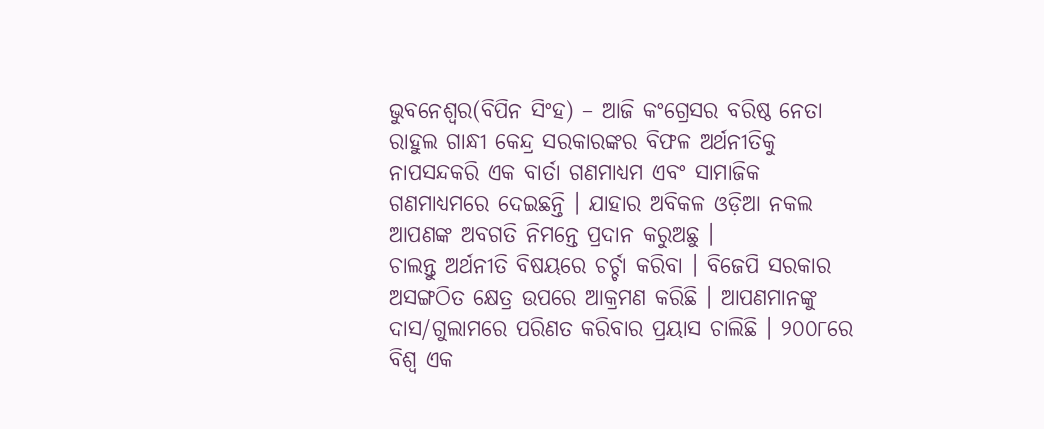ଭୁବନେଶ୍ୱର(ବିପିନ ସିଂହ) – ଆଜି କଂଗ୍ରେସର ବରିଷ୍ଠ ନେତା ରାହୁଲ ଗାନ୍ଧୀ କେନ୍ଦ୍ର ସରକାରଙ୍କର ବିଫଳ ଅର୍ଥନୀତିକୁ ନାପସନ୍ଦକରି ଏକ ବାର୍ତା ଗଣମାଧ୍ୟମ ଏବଂ ସାମାଜିକ ଗଣମାଧ୍ୟମରେ ଦେଇଛନ୍ତି । ଯାହାର ଅବିକଳ ଓଡ଼ିଆ ନକଲ ଆପଣଙ୍କ ଅବଗତି ନିମନ୍ତେ ପ୍ରଦାନ କରୁଅଛୁ ।
ଚାଲନ୍ତୁ ଅର୍ଥନୀତି ବିଷୟରେ ଚର୍ଚ୍ଚା କରିବା । ବିଜେପି ସରକାର ଅସଙ୍ଗଠିତ କ୍ଷେତ୍ର ଉପରେ ଆକ୍ରମଣ କରିଛି । ଆପଣମାନଙ୍କୁ ଦାସ/ଗୁଲାମରେ ପରିଣତ କରିବାର ପ୍ରୟାସ ଚାଲିଛି । ୨୦୦୮ରେ ବିଶ୍ୱ ଏକ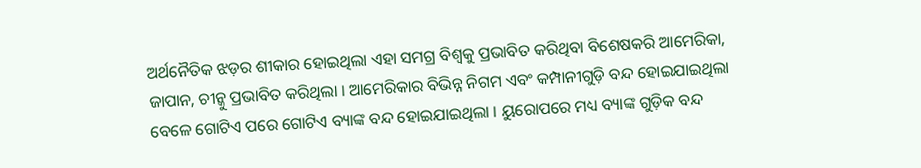ଅର୍ଥନୈତିକ ଝଡ଼ର ଶୀକାର ହୋଇଥିଲା ଏହା ସମଗ୍ର ବିଶ୍ୱକୁ ପ୍ରଭାବିତ କରିଥିବା ବିଶେଷକରି ଆମେରିକା, ଜାପାନ, ଚୀନ୍କୁ ପ୍ରଭାବିତ କରିଥିଲା । ଆମେରିକାର ବିଭିନ୍ନ ନିଗମ ଏବଂ କମ୍ପାନୀଗୁଡ଼ି ବନ୍ଦ ହୋଇଯାଇଥିଲା ବେଳେ ଗୋଟିଏ ପରେ ଗୋଟିଏ ବ୍ୟାଙ୍କ ବନ୍ଦ ହୋଇଯାଇଥିଲା । ୟୁରୋପରେ ମଧ୍ୟ ବ୍ୟାଙ୍କ ଗୁଡ଼ିକ ବନ୍ଦ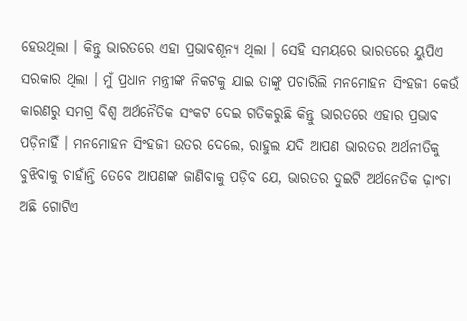ହେଉଥିଲା । କିନ୍ତୁ ଭାରତରେ ଏହା ପ୍ରଭାବଶୂନ୍ୟ ଥିଲା । ସେହି ସମୟରେ ଭାରତରେ ୟୁପିଏ ସରକାର ଥିଲା । ମୁଁ ପ୍ରଧାନ ମନ୍ତ୍ରୀଙ୍କ ନିକଟକୁ ଯାଇ ତାଙ୍କୁ ପଚାରିଲି ମନମୋହନ ସିଂହଜୀ କେଉଁ କାରଣରୁ ସମଗ୍ର ବିଶ୍ୱ ଅର୍ଥନୈତିକ ସଂକଟ ଦେଇ ଗତିକରୁଛି କିନ୍ତୁ ଭାରତରେ ଏହାର ପ୍ରଭାବ ପଡ଼ିନାହିଁ । ମନମୋହନ ସିଂହଜୀ ଉତର ଦେଲେ, ରାହୁଲ ଯଦି ଆପଣ ଭାରତର ଅର୍ଥନୀତିକୁ ବୁଝିବାକୁ ଚାହାଁନ୍ତି ତେବେ ଆପଣଙ୍କ ଜାଣିବାକୁ ପଡ଼ିବ ଯେ, ଭାରତର ଦୁଇଟି ଅର୍ଥନେତିକ ଢ଼ାଂଚା ଅଛି ଗୋଟିଏ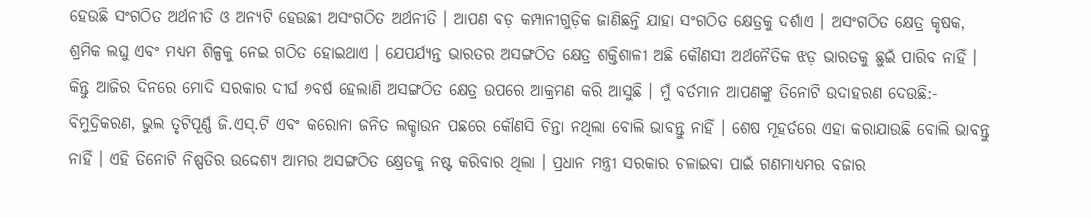ହେଉଛି ସଂଗଠିତ ଅର୍ଥନୀତି ଓ ଅନ୍ୟଟି ହେଉଛୀ ଅସଂଗଠିତ ଅର୍ଥନୀତି । ଆପଣ ବଡ଼ କମ୍ପାନୀଗୁଡ଼ିକ ଜାଣିଛନ୍ତି ଯାହା ସଂଗଠିତ କ୍ଷେତ୍ରକୁ ଦର୍ଶାଏ । ଅସଂଗଠିତ କ୍ଷେତ୍ର କୃଷକ, ଶ୍ରମିକ ଲଘୁ ଏବଂ ମଧ୍ୟମ ଶିଳ୍ପକୁ ନେଇ ଗଠିତ ହୋଇଥାଏ । ଯେପର୍ଯ୍ୟନ୍ତ ଭାରତର ଅସଙ୍ଗଠିତ କ୍ଷେତ୍ର ଶକ୍ତିଶାଳୀ ଅଛି କୌଣସୀ ଅର୍ଥନୈତିକ ଝଡ଼ ଭାରତକୁ ଛୁଇଁ ପାରିବ ନାହିଁ । କିନ୍ତୁ ଆଜିର ଦିନରେ ମୋଦି ସରକାର ଦୀର୍ଘ ୬ବର୍ଷ ହେଲାଣି ଅସଙ୍ଗଠିତ କ୍ଷେତ୍ର ଉପରେ ଆକ୍ରମଣ କରି ଆସୁଛି । ମୁଁ ବର୍ତମାନ ଆପଣଙ୍କୁ ତିନୋଟି ଉଦାହରଣ ଦେଉଛି:- ବିମୁଦ୍ରିକରଣ, ଭୁଲ ତୃଟିପୂର୍ଣ୍ଣ ଜି.ଏସ୍.ଟି ଏବଂ କରୋନା ଜନିତ ଲକ୍ଡାଉନ ପଛରେ କୌଣସି ଚିନ୍ତା ନଥିଲା ବୋଲି ଭାବନ୍ତୁ ନାହିଁ । ଶେଷ ମୂହର୍ତରେ ଏହା କରାଯାଉଛି ବୋଲି ଭାବନ୍ତୁ ନାହିଁ । ଏହି ତିନୋଟି ନିଷ୍ପତିର ଉଦ୍ଦେଶ୍ୟ ଆମର ଅସଙ୍ଗଠିତ କ୍ଷ୍ରେତକୁ ନଷ୍ଟ କରିବାର ଥିଲା । ପ୍ରଧାନ ମନ୍ତ୍ରୀ ସରକାର ଚଳାଇବା ପାଇଁ ଗଣମାଧ୍ୟମର ବଜାର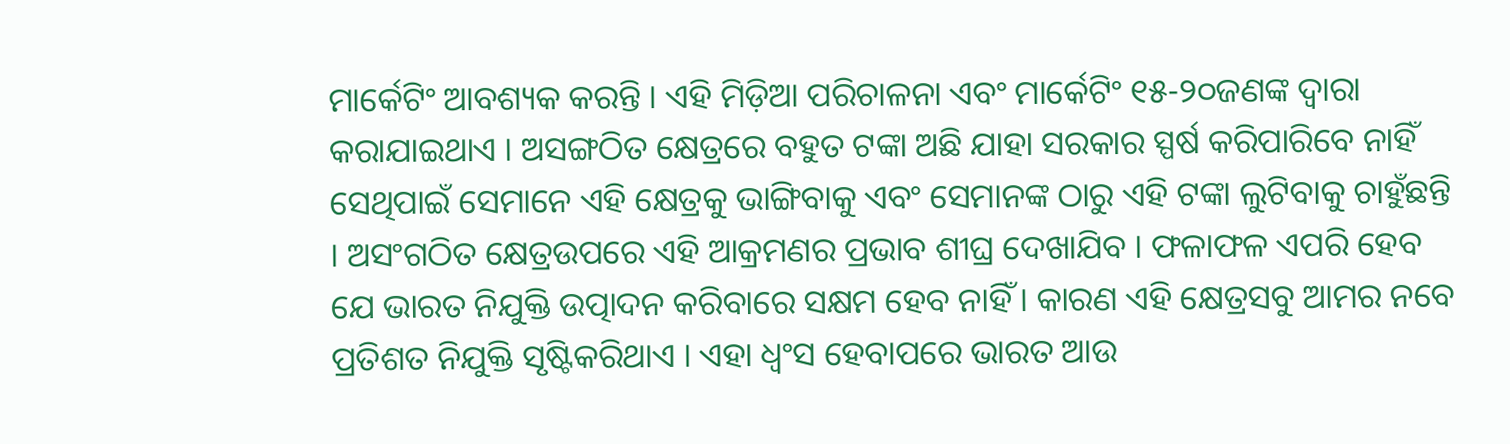ମାର୍କେଟିଂ ଆବଶ୍ୟକ କରନ୍ତି । ଏହି ମିଡ଼ିଆ ପରିଚାଳନା ଏବଂ ମାର୍କେଟିଂ ୧୫-୨୦ଜଣଙ୍କ ଦ୍ୱାରା କରାଯାଇଥାଏ । ଅସଙ୍ଗଠିତ କ୍ଷେତ୍ରରେ ବହୁତ ଟଙ୍କା ଅଛି ଯାହା ସରକାର ସ୍ପର୍ଷ କରିପାରିବେ ନାହିଁ ସେଥିପାଇଁ ସେମାନେ ଏହି କ୍ଷେତ୍ରକୁ ଭାଙ୍ଗିବାକୁ ଏବଂ ସେମାନଙ୍କ ଠାରୁ ଏହି ଟଙ୍କା ଲୁଟିବାକୁ ଚାହୁଁଛନ୍ତି । ଅସଂଗଠିତ କ୍ଷେତ୍ରଉପରେ ଏହି ଆକ୍ରମଣର ପ୍ରଭାବ ଶୀଘ୍ର ଦେଖାଯିବ । ଫଳାଫଳ ଏପରି ହେବ ଯେ ଭାରତ ନିଯୁକ୍ତି ଉତ୍ପାଦନ କରିବାରେ ସକ୍ଷମ ହେବ ନାହିଁ । କାରଣ ଏହି କ୍ଷେତ୍ରସବୁ ଆମର ନବେ ପ୍ରତିଶତ ନିଯୁକ୍ତି ସୃଷ୍ଟିକରିଥାଏ । ଏହା ଧ୍ୱଂସ ହେବାପରେ ଭାରତ ଆଉ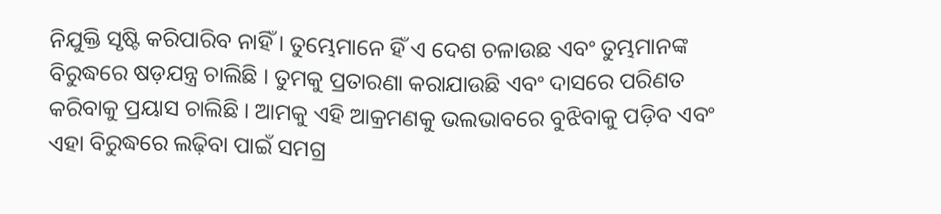ନିଯୁକ୍ତି ସୃଷ୍ଟି କରିପାରିବ ନାହିଁ । ତୁମ୍ଭେମାନେ ହିଁ ଏ ଦେଶ ଚଳାଉଛ ଏବଂ ତୁମ୍ଭମାନଙ୍କ ବିରୁଦ୍ଧରେ ଷଡ଼ଯନ୍ତ୍ର ଚାଲିଛି । ତୁମକୁ ପ୍ରତାରଣା କରାଯାଉଛି ଏବଂ ଦାସରେ ପରିଣତ କରିବାକୁ ପ୍ରୟାସ ଚାଲିଛି । ଆମକୁ ଏହି ଆକ୍ରମଣକୁ ଭଲଭାବରେ ବୁଝିବାକୁ ପଡ଼ିବ ଏବଂ ଏହା ବିରୁଦ୍ଧରେ ଲଢ଼ିବା ପାଇଁ ସମଗ୍ର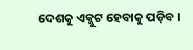ଦେଶକୁ ଏକ୍ଜୁଟ ହେବାକୁ ପଡ଼ିବ ।